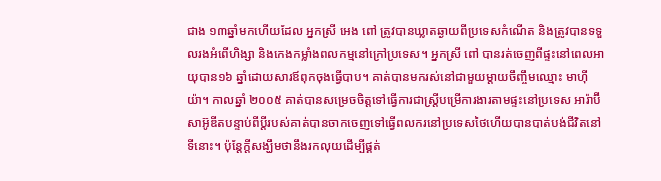ជាង ១៣ឆ្នាំមកហើយដែល អ្នកស្រី អេង ពៅ ត្រូវបានឃ្លាតឆ្ងាយពីប្រទេសកំណើត និងត្រូវបានទទួលរងអំពើហិង្សា និងកេងកម្លាំងពលកម្មនៅក្រៅប្រទេស។ អ្នកស្រី ពៅ បានរត់ចេញពីផ្ទះនៅពេលអាយុបាន១៦ ឆ្នាំដោយសារឪពុកចុងធ្វើបាប។ គាត់បានមករស់នៅជាមួយម្តាយចឹញ្ចឹមឈ្មោះ មាហ៊ីយ៉ា។ កាលឆ្នាំ ២០០៥ គាត់បានសម្រេចចិត្តទៅធ្វើការជាស្ត្រីបម្រើការងារតាមផ្ទះនៅប្រទេស អារ៉ាប៊ីសាអ៊ូឌីតបន្ទាប់ពីប្តីរបស់គាត់បានចាកចេញទៅធ្វើពលករនៅប្រទេសថៃហើយបានបាត់បង់ជីវិតនៅទីនោះ។ ប៉ុន្តែក្ដីសង្ឃឹមថានឹងរកលុយដើម្បីផ្គត់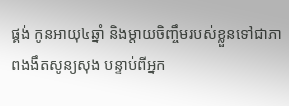ផ្គង់ កូនអាយុ៤ឆ្នាំ និងម្តាយចិញ្ចឹមរបស់ខ្លួនទៅជាភាពងងឹតសូន្យសុង បន្ទាប់ពីអ្នក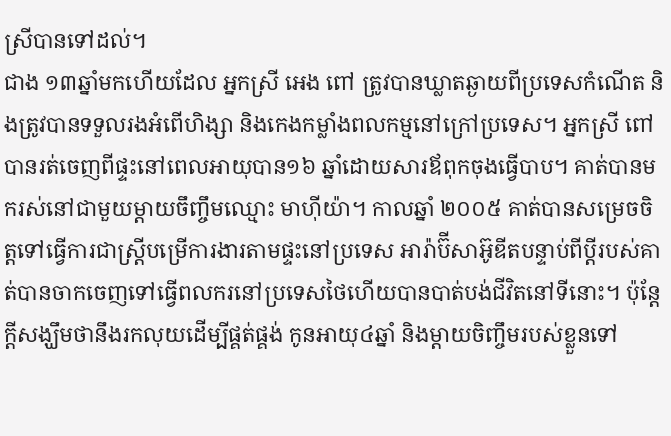ស្រីបានទៅដល់។
ជាង ១៣ឆ្នាំមកហើយដែល អ្នកស្រី អេង ពៅ ត្រូវបានឃ្លាតឆ្ងាយពីប្រទេសកំណើត និងត្រូវបានទទួលរងអំពើហិង្សា និងកេងកម្លាំងពលកម្មនៅក្រៅប្រទេស។ អ្នកស្រី ពៅ បានរត់ចេញពីផ្ទះនៅពេលអាយុបាន១៦ ឆ្នាំដោយសារឪពុកចុងធ្វើបាប។ គាត់បានមករស់នៅជាមួយម្តាយចឹញ្ចឹមឈ្មោះ មាហ៊ីយ៉ា។ កាលឆ្នាំ ២០០៥ គាត់បានសម្រេចចិត្តទៅធ្វើការជាស្ត្រីបម្រើការងារតាមផ្ទះនៅប្រទេស អារ៉ាប៊ីសាអ៊ូឌីតបន្ទាប់ពីប្តីរបស់គាត់បានចាកចេញទៅធ្វើពលករនៅប្រទេសថៃហើយបានបាត់បង់ជីវិតនៅទីនោះ។ ប៉ុន្តែក្ដីសង្ឃឹមថានឹងរកលុយដើម្បីផ្គត់ផ្គង់ កូនអាយុ៤ឆ្នាំ និងម្តាយចិញ្ចឹមរបស់ខ្លួនទៅ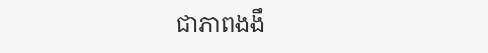ជាភាពងងឹ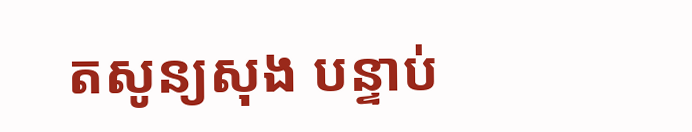តសូន្យសុង បន្ទាប់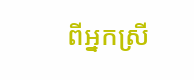ពីអ្នកស្រី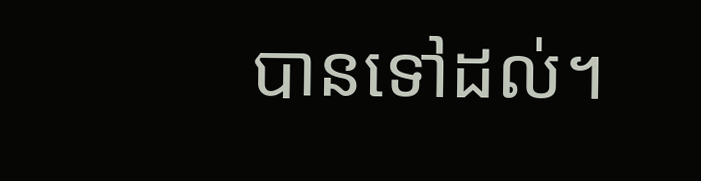បានទៅដល់។